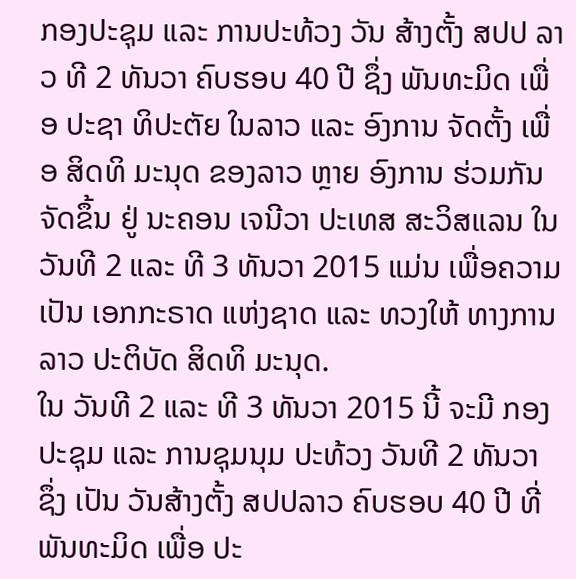ກອງປະຊຸມ ແລະ ການປະທ້ວງ ວັນ ສ້າງຕັ້ງ ສປປ ລາວ ທີ 2 ທັນວາ ຄົບຮອບ 40 ປີ ຊຶ່ງ ພັນທະມິດ ເພື່ອ ປະຊາ ທິປະຕັຍ ໃນລາວ ແລະ ອົງການ ຈັດຕັ້ງ ເພື່ອ ສິດທິ ມະນຸດ ຂອງລາວ ຫຼາຍ ອົງການ ຮ່ວມກັນ ຈັດຂຶ້ນ ຢູ່ ນະຄອນ ເຈນີວາ ປະເທສ ສະວິສແລນ ໃນ ວັນທີ 2 ແລະ ທີ 3 ທັນວາ 2015 ແມ່ນ ເພື່ອຄວາມເປັນ ເອກກະຣາດ ແຫ່ງຊາດ ແລະ ທວງໃຫ້ ທາງການ ລາວ ປະຕິບັດ ສິດທິ ມະນຸດ.
ໃນ ວັນທີ 2 ແລະ ທີ 3 ທັນວາ 2015 ນີ້ ຈະມີ ກອງປະຊຸມ ແລະ ການຊຸມນຸມ ປະທ້ວງ ວັນທີ 2 ທັນວາ ຊຶ່ງ ເປັນ ວັນສ້າງຕັ້ງ ສປປລາວ ຄົບຮອບ 40 ປີ ທີ່ ພັນທະມິດ ເພື່ອ ປະ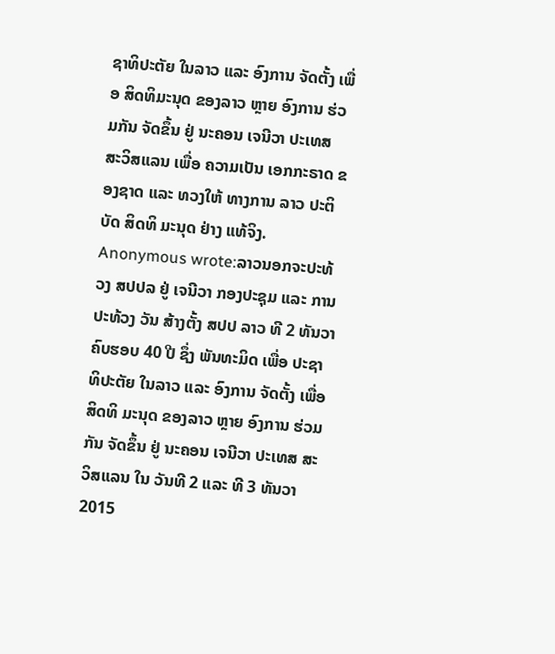ຊາທິປະຕັຍ ໃນລາວ ແລະ ອົງການ ຈັດຕັ້ງ ເພື່ອ ສິດທິມະນຸດ ຂອງລາວ ຫຼາຍ ອົງການ ຮ່ວມກັນ ຈັດຂຶ້ນ ຢູ່ ນະຄອນ ເຈນີວາ ປະເທສ ສະວິສແລນ ເພື່ອ ຄວາມເປັນ ເອກກະຣາດ ຂອງຊາດ ແລະ ທວງໃຫ້ ທາງການ ລາວ ປະຕິບັດ ສິດທິ ມະນຸດ ຢ່າງ ແທ້ຈິງ.
Anonymous wrote:ລາວນອກຈະປະທ້ວງ ສປປລ ຢູ່ ເຈນີວາ ກອງປະຊຸມ ແລະ ການປະທ້ວງ ວັນ ສ້າງຕັ້ງ ສປປ ລາວ ທີ 2 ທັນວາ ຄົບຮອບ 40 ປີ ຊຶ່ງ ພັນທະມິດ ເພື່ອ ປະຊາ ທິປະຕັຍ ໃນລາວ ແລະ ອົງການ ຈັດຕັ້ງ ເພື່ອ ສິດທິ ມະນຸດ ຂອງລາວ ຫຼາຍ ອົງການ ຮ່ວມກັນ ຈັດຂຶ້ນ ຢູ່ ນະຄອນ ເຈນີວາ ປະເທສ ສະວິສແລນ ໃນ ວັນທີ 2 ແລະ ທີ 3 ທັນວາ 2015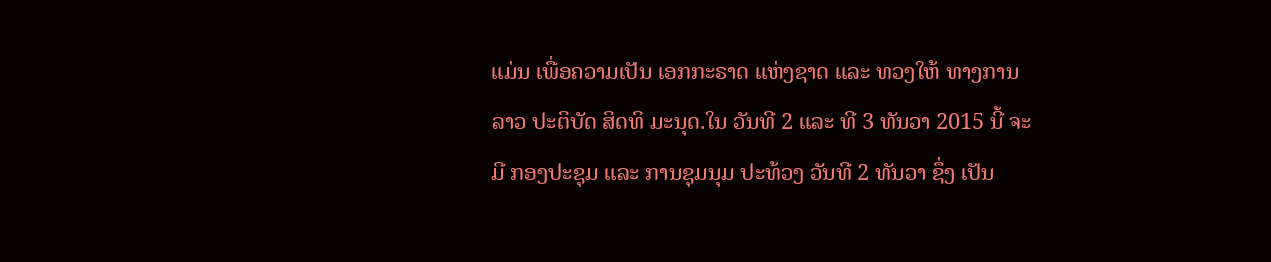ແມ່ນ ເພື່ອຄວາມເປັນ ເອກກະຣາດ ແຫ່ງຊາດ ແລະ ທວງໃຫ້ ທາງການ ລາວ ປະຕິບັດ ສິດທິ ມະນຸດ.ໃນ ວັນທີ 2 ແລະ ທີ 3 ທັນວາ 2015 ນີ້ ຈະມີ ກອງປະຊຸມ ແລະ ການຊຸມນຸມ ປະທ້ວງ ວັນທີ 2 ທັນວາ ຊຶ່ງ ເປັນ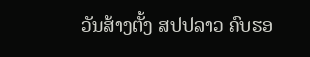ວັນສ້າງຕັ້ງ ສປປລາວ ຄົບຮອ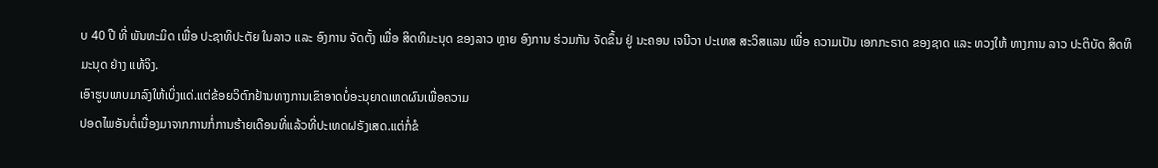ບ 40 ປີ ທີ່ ພັນທະມິດ ເພື່ອ ປະຊາທິປະຕັຍ ໃນລາວ ແລະ ອົງການ ຈັດຕັ້ງ ເພື່ອ ສິດທິມະນຸດ ຂອງລາວ ຫຼາຍ ອົງການ ຮ່ວມກັນ ຈັດຂຶ້ນ ຢູ່ ນະຄອນ ເຈນີວາ ປະເທສ ສະວິສແລນ ເພື່ອ ຄວາມເປັນ ເອກກະຣາດ ຂອງຊາດ ແລະ ທວງໃຫ້ ທາງການ ລາວ ປະຕິບັດ ສິດທິ ມະນຸດ ຢ່າງ ແທ້ຈິງ.
ເອົາຮູບພາບມາລົງໃຫ້ເບິ່ງແດ່.ແຕ່ຂ້ອຍວິຕົກຢ້ານທາງການເຂົາອາດບໍ່ອະນຸຍາດເຫດຜົນເພື່ອຄວາມ
ປອດໄພອັນຕໍ່ເນື່ອງມາຈາກການກໍ່ການຮ້າຍເດືອນທີ່ແລ້ວທີ່ປະເທດຝຣັງເສດ.ແຕ່ກໍ່ຂໍ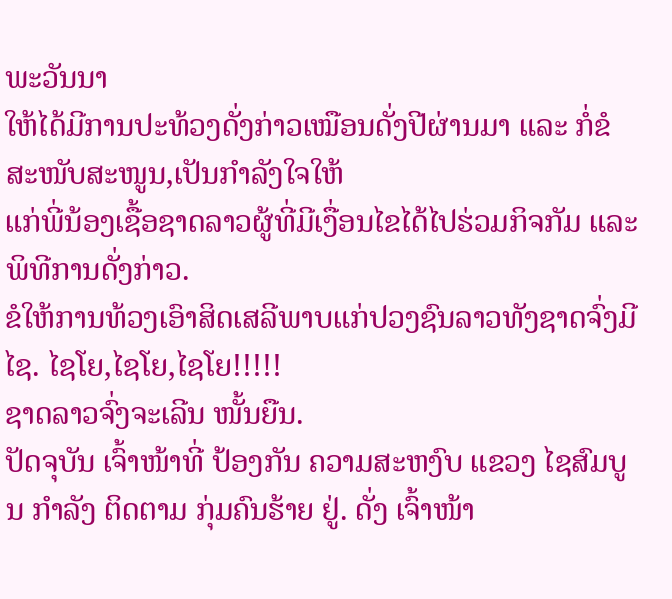ພະວັນນາ
ໃຫ້ໄດ້ມີການປະທ້ວງດັ່ງກ່າວເໝືອນດັ່ງປີຜ່ານມາ ແລະ ກໍ່ຂໍສະໜັບສະໜູນ,ເປັນກຳລັງໃຈໃຫ້
ແກ່ພີ່ນ້ອງເຊື້ອຊາດລາວຜູ້ທີ່ມີເງື່ອນໄຂໄດ້ໄປຮ່ວມກິຈກັມ ແລະ ພິທີການດັ່ງກ່າວ.
ຂໍໃຫ້ການທ້ວງເອົາສິດເສລີພາບແກ່ປວງຊົນລາວທັງຊາດຈົ່ງມີໄຊ. ໄຊໂຍ,ໄຊໂຍ,ໄຊໂຍ!!!!!
ຊາດລາວຈົ່ງຈະເລີນ ໜັ້ນຍືນ.
ປັດຈຸບັນ ເຈົ້າໜ້າທີ່ ປ້ອງກັນ ຄວາມສະຫງົບ ແຂວງ ໄຊສົມບູນ ກຳລັງ ຕິດຕາມ ກຸ່ມຄົນຮ້າຍ ຢູ່. ດັ່ງ ເຈົ້າໜ້າ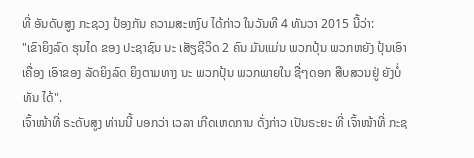ທີ່ ອັນດັບສູງ ກະຊວງ ປ້ອງກັນ ຄວາມສະຫງົບ ໄດ້ກ່າວ ໃນວັນທີ 4 ທັນວາ 2015 ນີ້ວ່າ:
"ເຂົາຍິງລົດ ຮຸນໄດ ຂອງ ປະຊາຊົນ ນະ ເສັຽຊີວິດ 2 ຄົນ ມັນແມ່ນ ພວກປຸ້ນ ພວກຫຍັງ ປຸ້ນເອົາເຄື່ອງ ເອົາຂອງ ລັດຍິງລົດ ຍິງຕາມທາງ ນະ ພວກປຸ້ນ ພວກພາຍໃນ ຊື່ໆດອກ ສືບສວນຢູ່ ຍັງບໍ່ທັນ ໄດ້".
ເຈົ້າໜ້າທີ່ ຣະດັບສູງ ທ່ານນີ້ ບອກວ່າ ເວລາ ເກີດເຫດການ ດັ່ງກ່າວ ເປັນຣະຍະ ທີ່ ເຈົ້າໜ້າທີ່ ກະຊ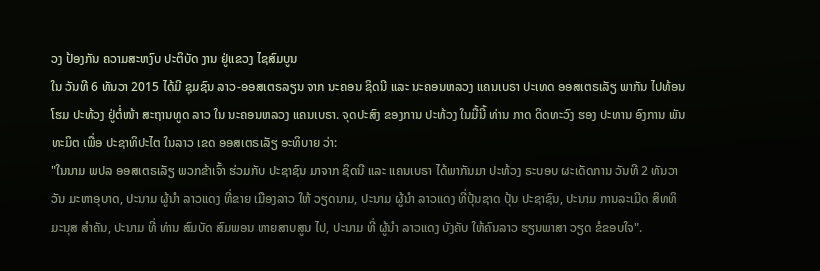ວງ ປ້ອງກັນ ຄວາມສະຫງົບ ປະຕິບັດ ງານ ຢູ່ແຂວງ ໄຊສົມບູນ
ໃນ ວັນທີ 6 ທັນວາ 2015 ໄດ້ມີ ຊຸມຊົນ ລາວ-ອອສເຕຣລຽນ ຈາກ ນະຄອນ ຊິດນີ ແລະ ນະຄອນຫລວງ ແຄນເບຣາ ປະເທດ ອອສເຕຣເລັຽ ພາກັນ ໄປທ້ອນໂຮມ ປະທ້ວງ ຢູ່ຕໍ່ໜ້າ ສະຖານທູດ ລາວ ໃນ ນະຄອນຫລວງ ແຄນເບຣາ. ຈຸດປະສົງ ຂອງການ ປະທ້ວງ ໃນມື້ນີ້ ທ່ານ ກາດ ດິດທະວົງ ຮອງ ປະທານ ອົງການ ພັນທະມິຕ ເພື່ອ ປະຊາທິປະໄຕ ໃນລາວ ເຂດ ອອສເຕຣເລັຽ ອະທິບາຍ ວ່າ:
"ໃນນາມ ພປລ ອອສເຕຣເລັຽ ພວກຂ້າເຈົ້າ ຮ່ວມກັບ ປະຊາຊົນ ມາຈາກ ຊິດນີ ແລະ ແຄນເບຣາ ໄດ້ພາກັນມາ ປະທ້ວງ ຣະບອບ ຜະເດັດການ ວັນທີ 2 ທັນວາ ວັນ ມະຫາອຸບາດ, ປະນາມ ຜູ້ນຳ ລາວແດງ ທີ່ຂາຍ ເມືອງລາວ ໃຫ້ ວຽດນາມ, ປະນາມ ຜູ້ນຳ ລາວແດງ ທີ່ປຸ້ນຊາດ ປຸ້ນ ປະຊາຊົນ, ປະນາມ ການລະເມີດ ສິທທິ ມະນຸສ ສຳຄັນ, ປະນາມ ທີ່ ທ່ານ ສົມບັດ ສົມພອນ ຫາຍສາບສູນ ໄປ, ປະນາມ ທີ່ ຜູ້ນຳ ລາວແດງ ບັງຄັບ ໃຫ້ຄົນລາວ ຮຽນພາສາ ວຽດ ຂໍຂອບໃຈ".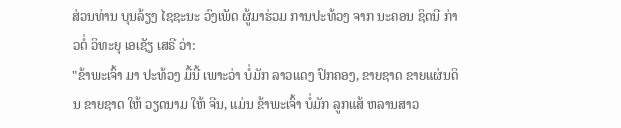ສ່ວນທ່ານ ບຸນລ້ຽງ ໄຊຊະນະ ວົງເພັດ ຜູ້ມາຮ່ວມ ການປະທ້ວງ ຈາກ ນະຄອນ ຊິດນີ ກ່າວຕໍ່ ວິທະຍຸ ເອເຊັຽ ເສຣີ ວ່າ:
"ຂ້າພະເຈົ້າ ມາ ປະທ້ວງ ມື້ນີ້ ເພາະວ່າ ບໍ່ມັກ ລາວແດງ ປົກຄອງ, ຂາຍຊາດ ຂາຍແຜ່ນດິນ ຂາຍຊາດ ໃຫ້ ວຽດນາມ ໃຫ້ ຈີນ, ແມ່ນ ຂ້າພະເຈົ້າ ບໍ່ມັກ ລູກແສ້ ຫລານສາວ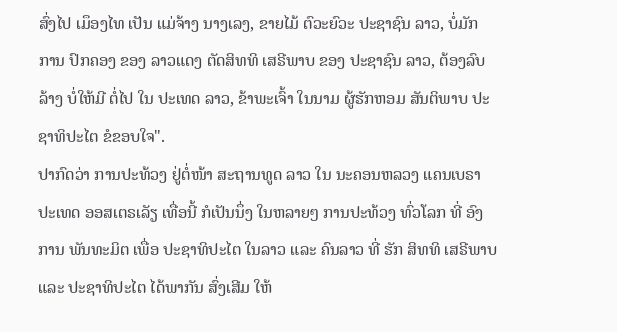ສົ່ງໄປ ເມຶອງໄທ ເປັນ ແມ່ຈ້າງ ນາງເລງ, ຂາຍໄມ້ ຕົວະຍົວະ ປະຊາຊົນ ລາວ, ບໍ່ມັກ ການ ປົກຄອງ ຂອງ ລາວແດງ ຕັດສິທທິ ເສຣີພາບ ຂອງ ປະຊາຊົນ ລາວ, ຕ້ອງລົບລ້າງ ບໍ່ໃຫ້ມີ ຕໍ່ໄປ ໃນ ປະເທດ ລາວ, ຂ້າພະເຈົ້າ ໃນນາມ ຜູ້ຮັກຫອມ ສັນຕິພາບ ປະຊາທິປະໄຕ ຂໍຂອບໃຈ".
ປາກົດວ່າ ການປະທ້ວງ ຢູ່ຕໍ່ໜ້າ ສະຖານທູດ ລາວ ໃນ ນະຄອນຫລວງ ແຄນເບຣາ ປະເທດ ອອສເຕຣເລັຽ ເທື່ອນີ້ ກໍເປັນນຶ່ງ ໃນຫລາຍໆ ການປະທ້ວງ ທົ່ວໂລກ ທີ່ ອົງການ ພັນທະມິຕ ເພື່ອ ປະຊາທິປະໄຕ ໃນລາວ ແລະ ຄົນລາວ ທີ່ ຮັກ ສິທທິ ເສຣີພາບ ແລະ ປະຊາທິປະໄຕ ໄດ້ພາກັນ ສົ່ງເສີມ ໃຫ້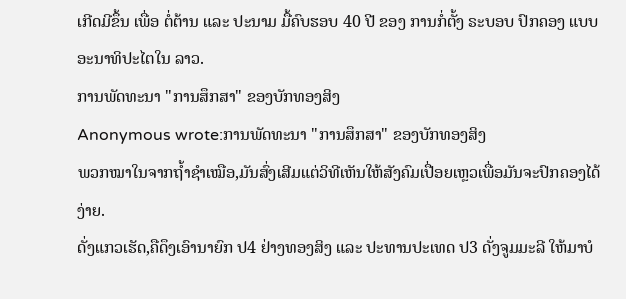ເກີດມີຂຶ້ນ ເພື່ອ ຕໍ່ຕ້ານ ແລະ ປະນາມ ມື້ຄົບຮອບ 40 ປີ ຂອງ ການກໍ່ຕັ້ງ ຣະບອບ ປົກຄອງ ແບບ ອະນາທິປະໄຕໃນ ລາວ.
ການພັດທະນາ "ການສຶກສາ" ຂອງບັກທອງສິງ
Anonymous wrote:ການພັດທະນາ "ການສຶກສາ" ຂອງບັກທອງສິງ
ພວກໝາໃນຈາກຖໍ້າຊຳເໝືອ,ມັນສົ່ງເສີມແຕ່ວິທີເຫັນໃຫ້ສັງຄົມເປື່ອຍເຫຼວເພື່ອມັນຈະປົກຄອງໄດ້ງ່າຍ.
ດັ່ງແກວເຮັດ,ຄືດຶງເອົານາຍົກ ປ4 ຢ່າງທອງສິງ ແລະ ປະທານປະເທດ ປ3 ດັ່ງຈູມມະລີ ໃຫ້ມາບໍ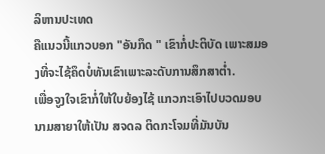ລິຫານປະເທດ
ຄືແນວນີ້ແກວບອກ "ອັນກຶດ " ເຂົາກໍ່ປະຕິບັດ ເພາະສມອງທີ່ຈະໄຊ້ຄຶດບໍ່ທັນເຂົາເພາະລະດັບການສຶກສາຕໍ່າ.
ເພື່ອຈູງໃຈເຂົາກໍ່ໃຫ້ໃບຍ້ອງໄຊ້ ແກວກະເອົາໄປບວດມອບນາມສາຍາໃຫ້ເປັນ ສຈດລ ຕິດກະໂຈມທີ່ມັນບັນ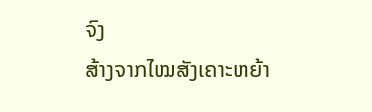ຈົງ
ສ້າງຈາກໄໝສັງເຄາະຫຍ້າ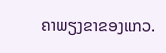ຄາພຽງຂາຂອງແກວ.